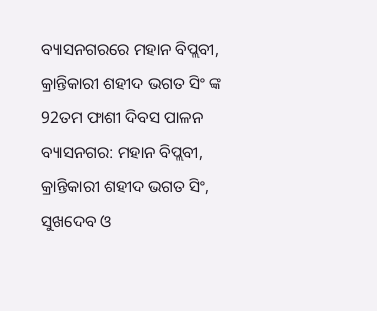ବ୍ୟାସନଗରରେ ମହାନ ବିପ୍ଲବୀ, କ୍ରାନ୍ତିକାରୀ ଶହୀଦ ଭଗତ ସିଂ ଙ୍କ 92ତମ ଫାଶୀ ଦିବସ ପାଳନ
ବ୍ୟାସନଗର: ମହାନ ବିପ୍ଲବୀ, କ୍ରାନ୍ତିକାରୀ ଶହୀଦ ଭଗତ ସିଂ, ସୁଖଦେବ ଓ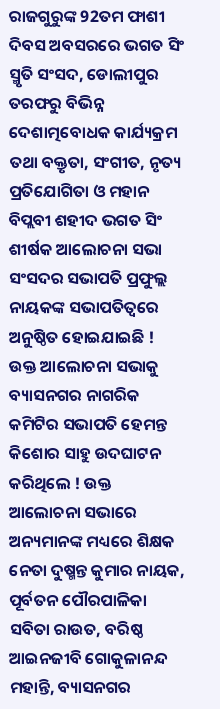ରାଜଗୁରୁଙ୍କ 92ତମ ଫାଶୀ ଦିବସ ଅବସରରେ ଭଗତ ସିଂ ସ୍ମୃତି ସଂସଦ, ଡୋଲୀପୁର ତରଫରୁ ବିଭିନ୍ନ ଦେଶାତ୍ମବୋଧକ କାର୍ଯ୍ୟକ୍ରମ ତଥା ବକ୍ତୃତା, ସଂଗୀତ, ନୃତ୍ୟ ପ୍ରତିଯୋଗିତା ଓ ମହାନ ବିପ୍ଲବୀ ଶହୀଦ ଭଗତ ସିଂ ଶୀର୍ଷକ ଆଲୋଚନା ସଭା ସଂସଦର ସଭାପତି ପ୍ରଫୁଲ୍ଲ ନାୟକଙ୍କ ସଭାପତିତ୍ୱରେ ଅନୁଷ୍ଠିତ ହୋଇଯାଇଛି ! ଉକ୍ତ ଆଲୋଚନା ସଭାକୁ ବ୍ୟାସନଗର ନାଗରିକ କମିଟିର ସଭାପତି ହେମନ୍ତ କିଶୋର ସାହୁ ଉଦଘାଟନ କରିଥିଲେ ! ଉକ୍ତ ଆଲୋଚନା ସଭାରେ ଅନ୍ୟମାନଙ୍କ ମଧ୍ୟରେ ଶିକ୍ଷକ ନେତା ଦୁଷ୍ମନ୍ତ କୁମାର ନାୟକ, ପୂର୍ବତନ ପୌରପାଳିକା ସବିତା ରାଉତ, ବରିଷ୍ଠ ଆଇନଜୀବି ଗୋକୁଳାନନ୍ଦ ମହାନ୍ତି, ବ୍ୟାସନଗର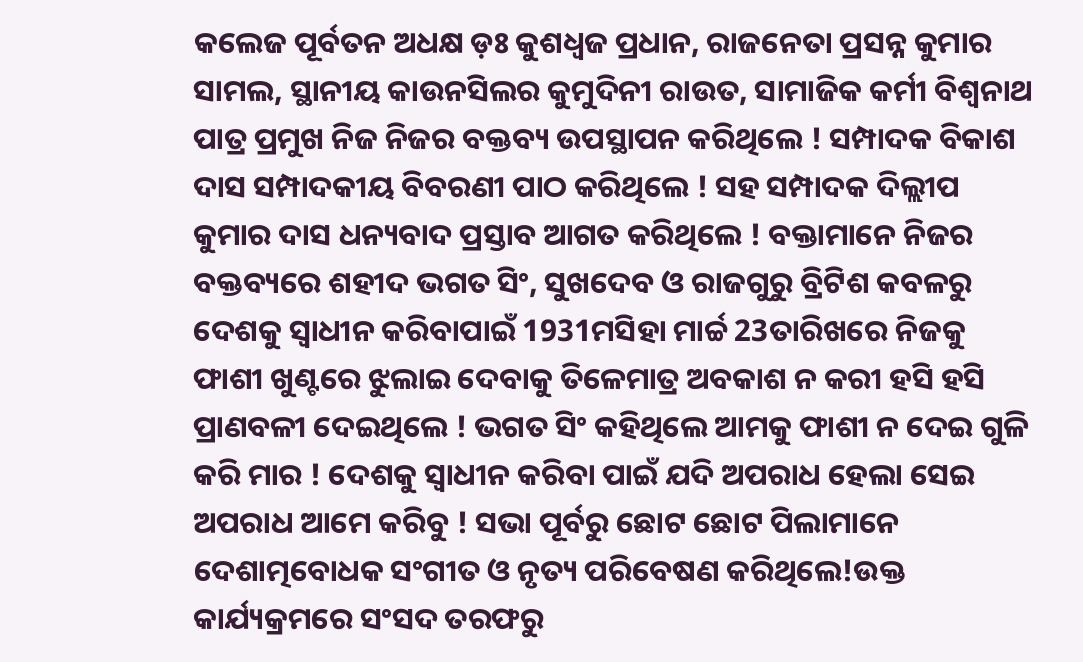କଲେଜ ପୂର୍ବତନ ଅଧକ୍ଷ ଡ଼ଃ କୁଶଧ୍ଵଜ ପ୍ରଧାନ, ରାଜନେତା ପ୍ରସନ୍ନ କୁମାର ସାମଲ, ସ୍ଥାନୀୟ କାଉନସିଲର କୁମୁଦିନୀ ରାଉତ, ସାମାଜିକ କର୍ମୀ ବିଶ୍ୱନାଥ ପାତ୍ର ପ୍ରମୁଖ ନିଜ ନିଜର ବକ୍ତବ୍ୟ ଉପସ୍ଥାପନ କରିଥିଲେ ! ସମ୍ପାଦକ ବିକାଶ ଦାସ ସମ୍ପାଦକୀୟ ବିବରଣୀ ପାଠ କରିଥିଲେ ! ସହ ସମ୍ପାଦକ ଦିଲ୍ଲୀପ କୁମାର ଦାସ ଧନ୍ୟବାଦ ପ୍ରସ୍ତାବ ଆଗତ କରିଥିଲେ ! ବକ୍ତାମାନେ ନିଜର ବକ୍ତବ୍ୟରେ ଶହୀଦ ଭଗତ ସିଂ, ସୁଖଦେବ ଓ ରାଜଗୁରୁ ବ୍ରିଟିଶ କବଳରୁ ଦେଶକୁ ସ୍ୱାଧୀନ କରିବାପାଇଁ 1931ମସିହା ମାର୍ଚ୍ଚ 23ତାରିଖରେ ନିଜକୁ ଫାଶୀ ଖୁଣ୍ଟରେ ଝୁଲାଇ ଦେବାକୁ ତିଳେମାତ୍ର ଅବକାଶ ନ କରୀ ହସି ହସି ପ୍ରାଣବଳୀ ଦେଇଥିଲେ ! ଭଗତ ସିଂ କହିଥିଲେ ଆମକୁ ଫାଶୀ ନ ଦେଇ ଗୁଳି କରି ମାର ! ଦେଶକୁ ସ୍ୱାଧୀନ କରିବା ପାଇଁ ଯଦି ଅପରାଧ ହେଲା ସେଇ ଅପରାଧ ଆମେ କରିବୁ ! ସଭା ପୂର୍ବରୁ ଛୋଟ ଛୋଟ ପିଲାମାନେ ଦେଶାତ୍ମବୋଧକ ସଂଗୀତ ଓ ନୃତ୍ୟ ପରିବେଷଣ କରିଥିଲେ!ଉକ୍ତ କାର୍ଯ୍ୟକ୍ରମରେ ସଂସଦ ତରଫରୁ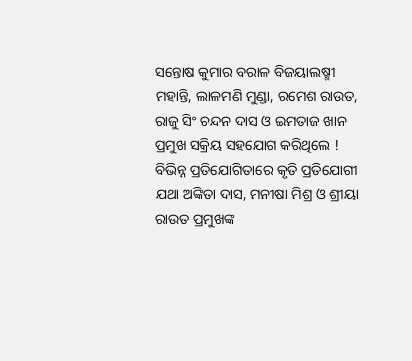ସନ୍ତୋଷ କୁମାର ବରାଳ ବିଜୟାଲଷ୍ମୀ ମହାନ୍ତି, ଲାଳମଣି ମୁଣ୍ଡା, ରମେଶ ରାଉତ, ରାଜୁ ସିଂ ଚନ୍ଦନ ଦାସ ଓ ଇମତାଜ ଖାନ ପ୍ରମୁଖ ସକ୍ରିୟ ସହଯୋଗ କରିଥିଲେ ! ବିଭିନ୍ନ ପ୍ରତିଯୋଗିତାରେ କୃତି ପ୍ରତିଯୋଗୀ ଯଥା ଅଙ୍କିତା ଦାସ, ମନୀଷା ମିଶ୍ର ଓ ଶ୍ରୀୟା ରାଉତ ପ୍ରମୁଖଙ୍କ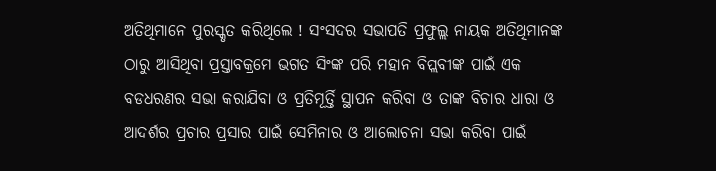ଅତିଥିମାନେ ପୁରସ୍କୃତ କରିଥିଲେ ! ସଂସଦର ସଭାପତି ପ୍ରଫୁଲ୍ଲ ନାୟକ ଅତିଥିମାନଙ୍କ ଠାରୁ ଆସିଥିବା ପ୍ରସ୍ତାବକ୍ରମେ ଭଗତ ସିଂଙ୍କ ପରି ମହାନ ବିପ୍ଲବୀଙ୍କ ପାଇଁ ଏକ ବଡଧରଣର ସଭା କରାଯିବା ଓ ପ୍ରତିମୂର୍ତ୍ତି ସ୍ଥାପନ କରିବା ଓ ତାଙ୍କ ବିଚାର ଧାରା ଓ ଆଦର୍ଶର ପ୍ରଚାର ପ୍ରସାର ପାଇଁ ସେମିନାର ଓ ଆଲୋଚନା ସଭା କରିବା ପାଇଁ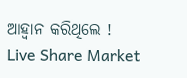ଆହ୍ୱାନ କରିଥିଲେ !
Live Share Market